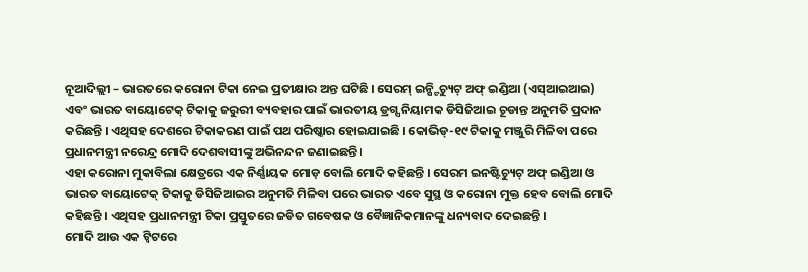ନୂଆଦିଲ୍ଲୀ – ଭାରତରେ କରୋନା ଟିକା ନେଇ ପ୍ରତୀକ୍ଷାର ଅନ୍ତ ଘଟିଛି । ସେରମ୍ ଇନ୍ଷ୍ଟିଚ୍ୟୁଟ୍ ଅଫ୍ ଇଣ୍ଡିଆ (ଏସ୍ଆଇଆଇ) ଏବଂ ଭାରତ ବାୟୋଟେକ୍ ଟିକାକୁ ଜରୁରୀ ବ୍ୟବହାର ପାଇଁ ଭାରତୀୟ ଡ୍ରଗ୍ସ ନିୟାମକ ଡିସିଜିଆଇ ଚୂଡାନ୍ତ ଅନୁମତି ପ୍ରଦାନ କରିଛନ୍ତି । ଏଥିସହ ଦେଶରେ ଟିକାକରଣ ପାଇଁ ପଥ ପରିଷ୍କାର ହୋଇଯାଇଛି । କୋଭିଡ୍-୧୯ ଟିକାକୁ ମଞ୍ଜୁରି ମିଳିବା ପରେ ପ୍ରଧାନମନ୍ତ୍ରୀ ନରେନ୍ଦ୍ର ମୋଦି ଦେଶବାସୀଙ୍କୁ ଅଭିନନ୍ଦନ ଜଣାଇଛନ୍ତି ।
ଏହା କରୋନା ମୁକାବିଲା କ୍ଷେତ୍ରରେ ଏକ ନିର୍ଣ୍ଣାୟକ ମୋଡ଼ ବୋଲି ମୋଦି କହିଛନ୍ତି । ସେରମ ଇନଷ୍ଟିଚ୍ୟୁଟ୍ ଅଫ୍ ଇଣ୍ଡିଆ ଓ ଭାରତ ବାୟୋଟେକ୍ ଟିକାକୁ ଡିସିଜିଆଇର ଅନୁମତି ମିଳିବା ପରେ ଭାରତ ଏବେ ସୁସ୍ଥ ଓ କରୋନା ମୁକ୍ତ ହେବ ବୋଲି ମୋଦି କହିଛନ୍ତି । ଏଥିସହ ପ୍ରଧାନମନ୍ତ୍ରୀ ଟିକା ପ୍ରସ୍ତୁତରେ ଜଡିତ ଗବେଷକ ଓ ବୈଜ୍ଞାନିକମାନଙ୍କୁ ଧନ୍ୟବାଦ ଦେଇଛନ୍ତି ।
ମୋଦି ଆଉ ଏକ ଟ୍ୱିଟରେ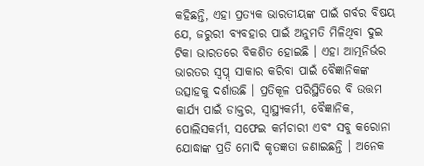କହିଛନ୍ତି, ଏହା ପ୍ରତ୍ୟକ ଭାରତୀୟଙ୍କ ପାଇଁ ଗର୍ବର ବିଷୟ ଯେ, ଜରୁରୀ ବ୍ୟବହାର ପାଇଁ ଅନୁମତି ମିଳିଥିବା ଦୁଇ ଟିକା ଭାରତରେ ବିକଶିତ ହୋଇଛି । ଏହା ଆତ୍ମନିର୍ଭର ଭାରତର ସ୍ୱପ୍ନ୍ ସାକାର କରିବା ପାଇଁ ବୈଜ୍ଞାନିକଙ୍କ ଉତ୍ସାହକୁ ଦର୍ଶାଉଛି । ପ୍ରତିକୂଳ ପରିସ୍ଥିତିରେ ବି ଉତ୍ତମ କାର୍ଯ୍ୟ ପାଇଁ ଡାକ୍ତର, ସ୍ୱାସ୍ଥ୍ୟକର୍ମୀ, ବୈଜ୍ଞାନିକ, ପୋଲିସକର୍ମୀ, ସଫେଇ କର୍ମଚାରୀ ଏବଂ ସବୁ କରୋନା ଯୋଦ୍ଧାଙ୍କ ପ୍ରତି ମୋଦି କୃତଜ୍ଞତା ଜଣାଇଛନ୍ତି । ଅନେକ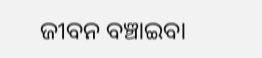ଜୀବନ ବଞ୍ଚାଇବା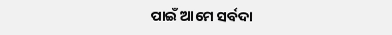ପାଇଁ ଆମେ ସର୍ବଦା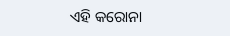ଏହି କରୋନା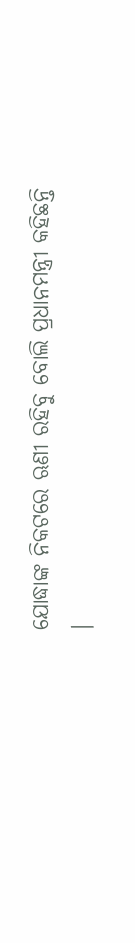ଯୋଦ୍ଧାଙ୍କ ନିକଟରେ ଋଣୀ ରହିବୁ ବୋଲି ପ୍ରଧାନମନ୍ତ୍ରୀ କହିଛନ୍ତି ।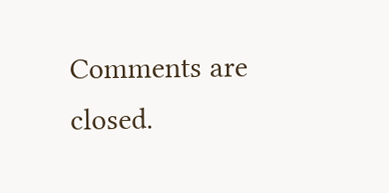Comments are closed.